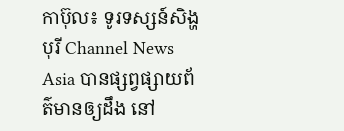កាប៊ុល៖ ទូរទស្សន៍សិង្ហបុរី Channel News Asia បានផ្សព្វផ្សាយព័ត៌មានឲ្យដឹង នៅ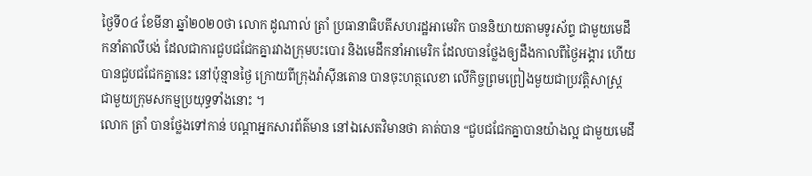ថ្ងៃទី០៤ ខែមីនា ឆ្នាំ២០២០ថា លោក ដូណាល់ ត្រាំ ប្រធានាធិបតីសហរដ្ឋអាមេរិក បាននិយាយតាមទូរស័ព្ទ ជាមួយមេដឹកនាំតាលីបង់ ដែលជាការជួបជជែកគ្នារវាងក្រុមបះបោរ និងមេដឹកនាំអាមេរិក ដែលបានថ្លែងឲ្យដឹងកាលពីថ្ងៃអង្គារ ហើយបានជួបជជែកគ្នានេះ នៅប៉ុន្មានថ្ងៃ ក្រោយពីក្រុងវ៉ាស៊ីនតោន បានចុះហត្ថលេខា លើកិច្ចព្រមព្រៀងមួយជាប្រវត្តិសាស្ត្រ ជាមួយក្រុមសកម្មប្រយុទ្ធទាំងនោះ ។
លោក ត្រាំ បានថ្លែងទៅកាន់ បណ្តាអ្នកសារព័ត៌មាន នៅឯសេតវិមានថា គាត់បាន “ជួបជជែកគ្នាបានយ៉ាងល្អ ជាមួយមេដឹ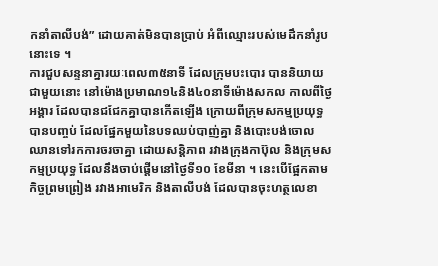កនាំតាលីបង់” ដោយគាត់មិនបានប្រាប់ អំពីឈ្មោះរបស់មេដឹកនាំរូបនោះទេ ។
ការជួបសន្ទនាគ្នារយៈពេល៣៥នាទី ដែលក្រុមបះបោរ បាននិយាយជាមួយនោះ នៅម៉ោងប្រមាណ១៤និង៤០នាទីម៉ោងសកល កាលពីថ្ងៃអង្គារ ដែលបានជជែកគ្នាបានកើតឡើង ក្រោយពីក្រុមសកម្មប្រយុទ្ធបានបញ្ចប់ ដែលផ្នែកមួយនៃបទឈប់បាញ់គ្នា និងបោះបង់ចោល ឈានទៅរកការចរចាគ្នា ដោយសន្តិភាព រវាងក្រុងកាប៊ុល និងក្រុមសកម្មប្រយុទ្ធ ដែលនឹងចាប់ផ្តើមនៅថ្ងៃទី១០ ខែមីនា ។ នេះបើផ្អែកតាមកិច្ចព្រមព្រៀង រវាងអាមេរិក និងតាលីបង់ ដែលបានចុះហត្ថលេខា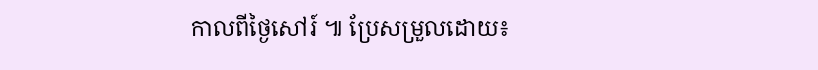កាលពីថ្ងៃសៅរ៍ ៕ ប្រែសម្រួលដោយ៖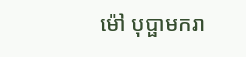ម៉ៅ បុប្ផាមករា